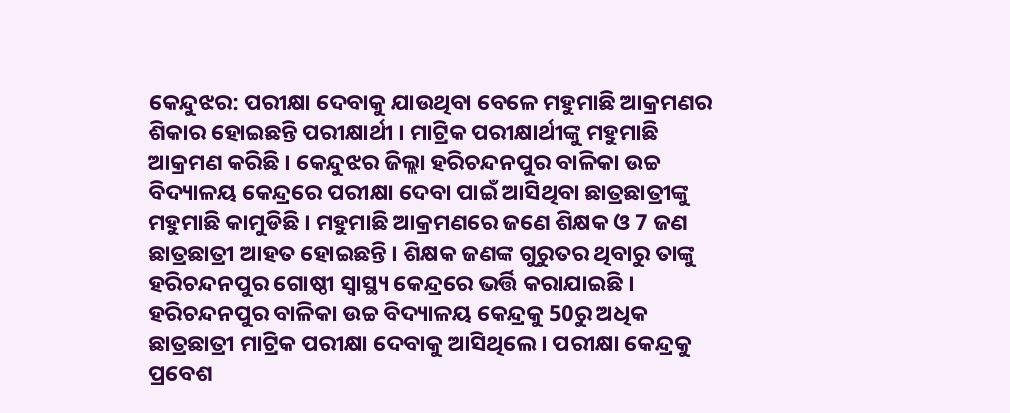କେନ୍ଦୁଝର: ପରୀକ୍ଷା ଦେବାକୁ ଯାଉଥିବା ବେଳେ ମହୁମାଛି ଆକ୍ରମଣର ଶିକାର ହୋଇଛନ୍ତି ପରୀକ୍ଷାର୍ଥୀ । ମାଟ୍ରିକ ପରୀକ୍ଷାର୍ଥୀଙ୍କୁ ମହୁମାଛି ଆକ୍ରମଣ କରିଛି । କେନ୍ଦୁଝର ଜିଲ୍ଲା ହରିଚନ୍ଦନପୁର ବାଳିକା ଉଚ୍ଚ ବିଦ୍ୟାଳୟ କେନ୍ଦ୍ରରେ ପରୀକ୍ଷା ଦେବା ପାଇଁ ଆସିଥିବା ଛାତ୍ରଛାତ୍ରୀଙ୍କୁ ମହୁମାଛି କାମୁଡିଛି । ମହୁମାଛି ଆକ୍ରମଣରେ ଜଣେ ଶିକ୍ଷକ ଓ 7 ଜଣ ଛାତ୍ରଛାତ୍ରୀ ଆହତ ହୋଇଛନ୍ତି । ଶିକ୍ଷକ ଜଣଙ୍କ ଗୁରୁତର ଥିବାରୁ ତାଙ୍କୁ ହରିଚନ୍ଦନପୁର ଗୋଷ୍ଠୀ ସ୍ବାସ୍ଥ୍ୟ କେନ୍ଦ୍ରରେ ଭର୍ତ୍ତି କରାଯାଇଛି ।
ହରିଚନ୍ଦନପୁର ବାଳିକା ଉଚ୍ଚ ବିଦ୍ୟାଳୟ କେନ୍ଦ୍ରକୁ 50ରୁ ଅଧିକ ଛାତ୍ରଛାତ୍ରୀ ମାଟ୍ରିକ ପରୀକ୍ଷା ଦେବାକୁ ଆସିଥିଲେ । ପରୀକ୍ଷା କେନ୍ଦ୍ରକୁ ପ୍ରବେଶ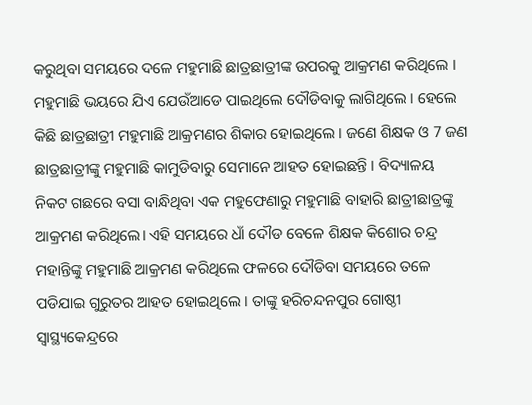କରୁଥିବା ସମୟରେ ଦଳେ ମହୁମାଛି ଛାତ୍ରଛାତ୍ରୀଙ୍କ ଉପରକୁ ଆକ୍ରମଣ କରିଥିଲେ । ମହୁମାଛି ଭୟରେ ଯିଏ ଯେଉଁଆଡେ ପାଇଥିଲେ ଦୌଡିବାକୁ ଲାଗିଥିଲେ । ହେଲେ କିଛି ଛାତ୍ରଛାତ୍ରୀ ମହୁମାଛି ଆକ୍ରମଣର ଶିକାର ହୋଇଥିଲେ । ଜଣେ ଶିକ୍ଷକ ଓ 7 ଜଣ ଛାତ୍ରଛାତ୍ରୀଙ୍କୁ ମହୁମାଛି କାମୁଡିବାରୁ ସେମାନେ ଆହତ ହୋଇଛନ୍ତି । ବିଦ୍ୟାଳୟ ନିକଟ ଗଛରେ ବସା ବାନ୍ଧିଥିବା ଏକ ମହୁଫେଣାରୁ ମହୁମାଛି ବାହାରି ଛାତ୍ରୀଛାତ୍ରଙ୍କୁ ଆକ୍ରମଣ କରିଥିଲେ। ଏହି ସମୟରେ ଧାଁ ଦୌଡ ବେଳେ ଶିକ୍ଷକ କିଶୋର ଚନ୍ଦ୍ର ମହାନ୍ତିଙ୍କୁ ମହୁମାଛି ଆକ୍ରମଣ କରିଥିଲେ ଫଳରେ ଦୌଡିବା ସମୟରେ ତଳେ ପଡିଯାଇ ଗୁରୁତର ଆହତ ହୋଇଥିଲେ । ତାଙ୍କୁ ହରିଚନ୍ଦନପୁର ଗୋଷ୍ଠୀ ସ୍ବାସ୍ଥ୍ୟକେନ୍ଦ୍ରରେ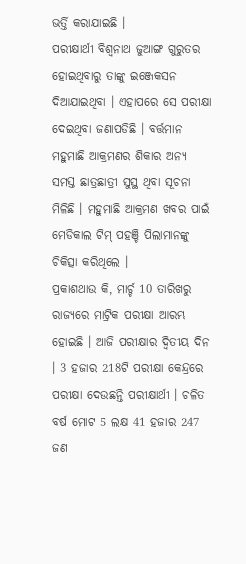ଭର୍ତ୍ତି କରାଯାଇଛି ।
ପରୀକ୍ଷାର୍ଥୀ ବିଶ୍ବନାଥ ଜୁଆଙ୍ଗ ଗୁରୁତର ହୋଇଥିବାରୁ ତାଙ୍କୁ ଇଞ୍ଜେକସନ ଦିଆଯାଇଥିବା । ଏହାପରେ ସେ ପରୀକ୍ଷା ଦେଇଥିବା ଜଣାପଡିଛି । ବର୍ତ୍ତମାନ ମହୁମାଛି ଆକ୍ରମଣର ଶିକାର ଅନ୍ୟ ସମସ୍ତ ଛାତ୍ରଛାତ୍ରୀ ସୁସ୍ଥ ଥିବା ସୂଚନା ମିଳିଛି । ମହୁମାଛି ଆକ୍ରମଣ ଖବର ପାଇଁ ମେଡିକାଲ ଟିମ୍ ପହଞ୍ଚି ପିଲାମାନଙ୍କୁ ଚିକିତ୍ସା କରିଥିଲେ ।
ପ୍ରକାଶଥାଉ କି, ମାର୍ଚ୍ଚ 10 ତାରିଖରୁ ରାଜ୍ୟରେ ମାଟ୍ରିକ ପରୀକ୍ଷା ଆରମ୍ଭ ହୋଇଛି । ଆଜି ପରୀକ୍ଷାର ଦ୍ବିତୀୟ ଦିନ । 3 ହଜାର 218ଟି ପରୀକ୍ଷା କେନ୍ଦ୍ରରେ ପରୀକ୍ଷା ଦେଉଛନ୍ତି ପରୀକ୍ଷାର୍ଥୀ । ଚଳିତ ବର୍ଷ ମୋଟ 5 ଲକ୍ଷ 41 ହଜାର 247 ଜଣ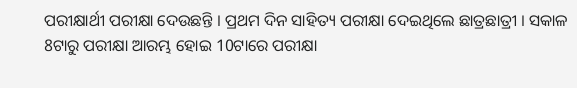ପରୀକ୍ଷାର୍ଥୀ ପରୀକ୍ଷା ଦେଉଛନ୍ତି । ପ୍ରଥମ ଦିନ ସାହିତ୍ୟ ପରୀକ୍ଷା ଦେଇଥିଲେ ଛାତ୍ରଛାତ୍ରୀ । ସକାଳ 8ଟାରୁ ପରୀକ୍ଷା ଆରମ୍ଭ ହୋଇ 10ଟାରେ ପରୀକ୍ଷା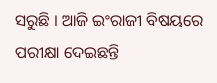ସରୁଛି । ଆଜି ଇଂରାଜୀ ବିଷୟରେ ପରୀକ୍ଷା ଦେଇଛନ୍ତି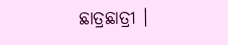ଛାତ୍ରଛାତ୍ରୀ ।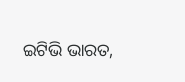ଇଟିଭି ଭାରତ,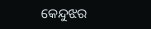କେନ୍ଦୁଝର